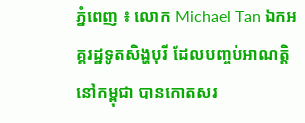ភ្នំពេញ ៖ លោក Michael Tan ឯកអគ្គរដ្ឋទូតសិង្ហបុរី ដែលបញ្ចប់អាណត្តិនៅកម្ពុជា បានកោតសរ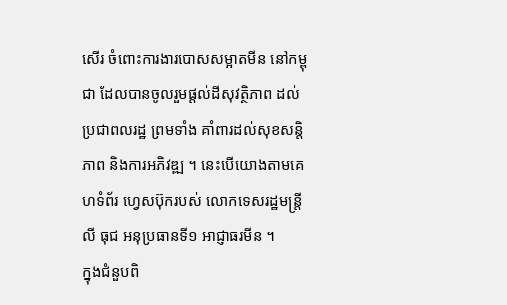សើរ ចំពោះការងារបោសសម្អាតមីន នៅកម្ពុជា ដែលបានចូលរួមផ្តល់ដីសុវត្ថិភាព ដល់ប្រជាពលរដ្ឋ ព្រមទាំង គាំពារដល់សុខសន្តិភាព និងការអភិវឌ្ឍ ។ នេះបើយោងតាមគេហទំព័រ ហ្វេសប៊ុករបស់ លោកទេសរដ្ឋមន្ត្រី លី ធុជ អនុប្រធានទី១ អាជ្ញាធរមីន ។
ក្នុងជំនួបពិ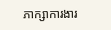ភាក្សាការងារ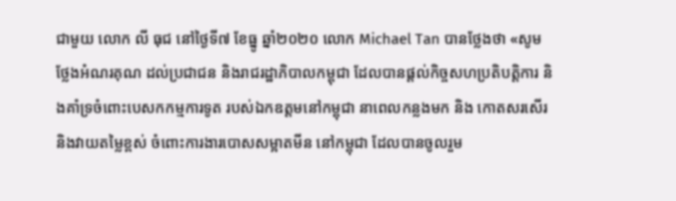ជាមួយ លោក លី ធុជ នៅថ្ងៃទី៧ ខែធ្នូ ឆ្នាំ២០២០ លោក Michael Tan បានថ្លែងថា «សូម ថ្លែងអំណរគុណ ដល់ប្រជាជន និងរាជរដ្ឋាភិបាលកម្ពុជា ដែលបានផ្តល់កិច្ចសហប្រតិបត្តិការ និងគាំទ្រចំពោះបេសកកម្មការទូត របស់ឯកឧត្តមនៅកម្ពុជា នាពេលកន្លងមក និង កោតសរសើរ និងវាយតម្លៃខ្ពស់ ចំពោះការងារបោសសម្អាតមីន នៅកម្ពុជា ដែលបានចូលរួម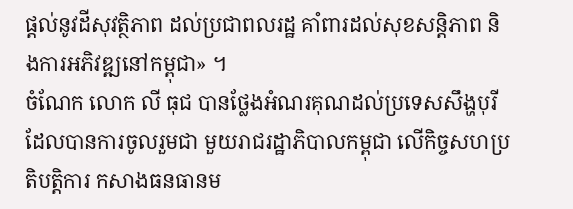ផ្តល់នូវដីសុវត្ថិភាព ដល់ប្រជាពលរដ្ឋ គាំពារដល់សុខសន្តិភាព និងការអភិវឌ្ឍនៅកម្ពុជា» ។
ចំណែក លោក លី ធុជ បានថ្លែងអំណរគុណដល់ប្រទេសសឹង្ហបុរី ដែលបានការចូលរួមជា មួយរាជរដ្ឋាភិបាលកម្ពុជា លើកិច្ចសហប្រតិបត្តិការ កសាងធនធានម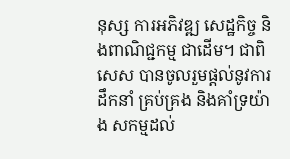នុស្ស ការអភិវឌ្ឍ សេដ្ឋកិច្ច និងពាណិជ្ជកម្ម ជាដើម។ ជាពិសេស បានចូលរួមផ្តល់នូវការដឹកនាំ គ្រប់គ្រង និងគាំទ្រយ៉ាង សកម្មដល់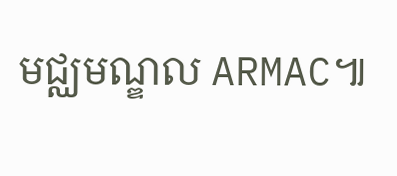មជ្ឈមណ្ឌល ARMAC៕